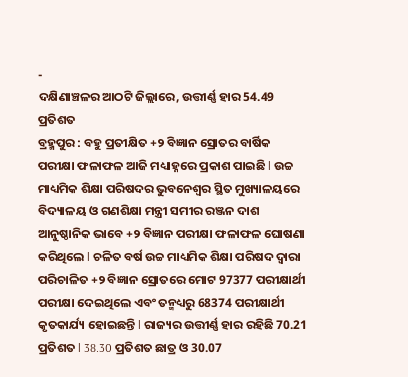-
ଦକ୍ଷିଣାଞ୍ଚଳର ଆଠଟି ଜିଲ୍ଲାରେ, ଉତ୍ତୀର୍ଣ୍ଣ ହାର 54.49 ପ୍ରତିଶତ
ବ୍ରହ୍ମପୁର : ବହୁ ପ୍ରତୀକ୍ଷିତ +୨ ବିଜ୍ଞାନ ସ୍ରୋତର ବାର୍ଷିକ ପରୀକ୍ଷା ଫଳାଫଳ ଆଜି ମଧ୍ୟାହ୍ନରେ ପ୍ରକାଶ ପାଇଛି l ଉଚ୍ଚ ମାଧ୍ୟମିକ ଶିକ୍ଷା ପରିଷଦର ଭୁବନେଶ୍ୱର ସ୍ଥିତ ମୁଖ୍ୟାଳୟରେ ବିଦ୍ୟାଳୟ ଓ ଗଣଶିକ୍ଷା ମନ୍ତ୍ରୀ ସମୀର ରଞ୍ଜନ ଦାଶ ଆନୁଷ୍ଠାନିକ ଭାବେ +୨ ବିଜ୍ଞାନ ପରୀକ୍ଷା ଫଳାଫଳ ଘୋଷଣା କରିଥିଲେ l ଚଳିତ ବର୍ଷ ଉଚ୍ଚ ମାଧ୍ୟମିକ ଶିକ୍ଷା ପରିଷଦ ଦ୍ୱାରା ପରିଚାଳିତ +୨ ବିଜ୍ଞାନ ସ୍ରୋତରେ ମୋଟ 97377 ପରୀକ୍ଷାର୍ଥୀ ପରୀକ୍ଷା ଦେଇଥିଲେ ଏବଂ ତନ୍ମଧ୍ୟରୁ 68374 ପରୀକ୍ଷାର୍ଥୀ କୃତକାର୍ଯ୍ୟ ହୋଇଛନ୍ତି l ରାଜ୍ୟର ଉତ୍ତୀର୍ଣ୍ଣ ହାର ରହିଛି 70.21 ପ୍ରତିଶତ l 38.30 ପ୍ରତିଶତ ଛାତ୍ର ଓ 30.07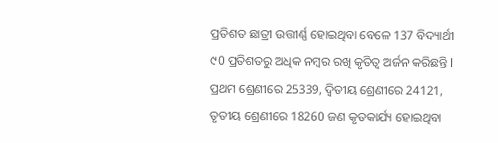ପ୍ରତିଶତ ଛାତ୍ରୀ ଉତ୍ତୀର୍ଣ୍ଣ ହୋଇଥିବା ବେଳେ 137 ବିଦ୍ୟାର୍ଥୀ ୯0 ପ୍ରତିଶତରୁ ଅଧିକ ନମ୍ବର ରଖି କୃତିତ୍ୱ ଅର୍ଜନ କରିଛନ୍ତି l ପ୍ରଥମ ଶ୍ରେଣୀରେ 25339, ଦ୍ଵିତୀୟ ଶ୍ରେଣୀରେ 24121, ତୃତୀୟ ଶ୍ରେଣୀରେ 18260 ଜଣ କୃତକାର୍ଯ୍ୟ ହୋଇଥିବା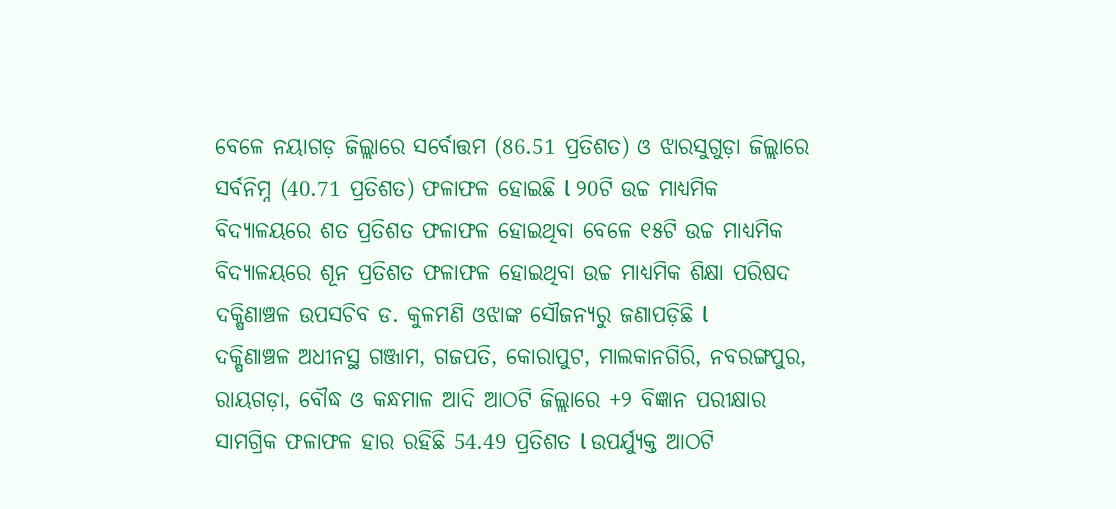ବେଳେ ନୟାଗଡ଼ ଜିଲ୍ଲାରେ ସର୍ବୋତ୍ତମ (86.51 ପ୍ରତିଶତ) ଓ ଝାରସୁଗୁଡ଼ା ଜିଲ୍ଲାରେ ସର୍ବନିମ୍ନ (40.71 ପ୍ରତିଶତ) ଫଳାଫଳ ହୋଇଛି l ୨0ଟି ଉଚ୍ଚ ମାଧ୍ୟମିକ ବିଦ୍ୟାଳୟରେ ଶତ ପ୍ରତିଶତ ଫଳାଫଳ ହୋଇଥିବା ବେଳେ ୧୫ଟି ଉଚ୍ଚ ମାଧ୍ୟମିକ ବିଦ୍ୟାଳୟରେ ଶୂନ ପ୍ରତିଶତ ଫଳାଫଳ ହୋଇଥିବା ଉଚ୍ଚ ମାଧ୍ୟମିକ ଶିକ୍ଷା ପରିଷଦ ଦକ୍ଷିଣାଞ୍ଚଳ ଉପସଚିବ ଡ. କୁଳମଣି ଓଝାଙ୍କ ସୌଜନ୍ୟରୁ ଜଣାପଡ଼ିଛି l
ଦକ୍ଷିଣାଞ୍ଚଳ ଅଧୀନସ୍ଥ ଗଞ୍ଜାମ, ଗଜପତି, କୋରାପୁଟ, ମାଲକାନଗିରି, ନବରଙ୍ଗପୁର, ରାୟଗଡ଼ା, ବୌଦ୍ଧ ଓ କନ୍ଧମାଳ ଆଦି ଆଠଟି ଜିଲ୍ଲାରେ +୨ ବିଜ୍ଞାନ ପରୀକ୍ଷାର ସାମଗ୍ରିକ ଫଳାଫଳ ହାର ରହିଛି 54.49 ପ୍ରତିଶତ l ଉପର୍ଯ୍ୟୁକ୍ତ ଆଠଟି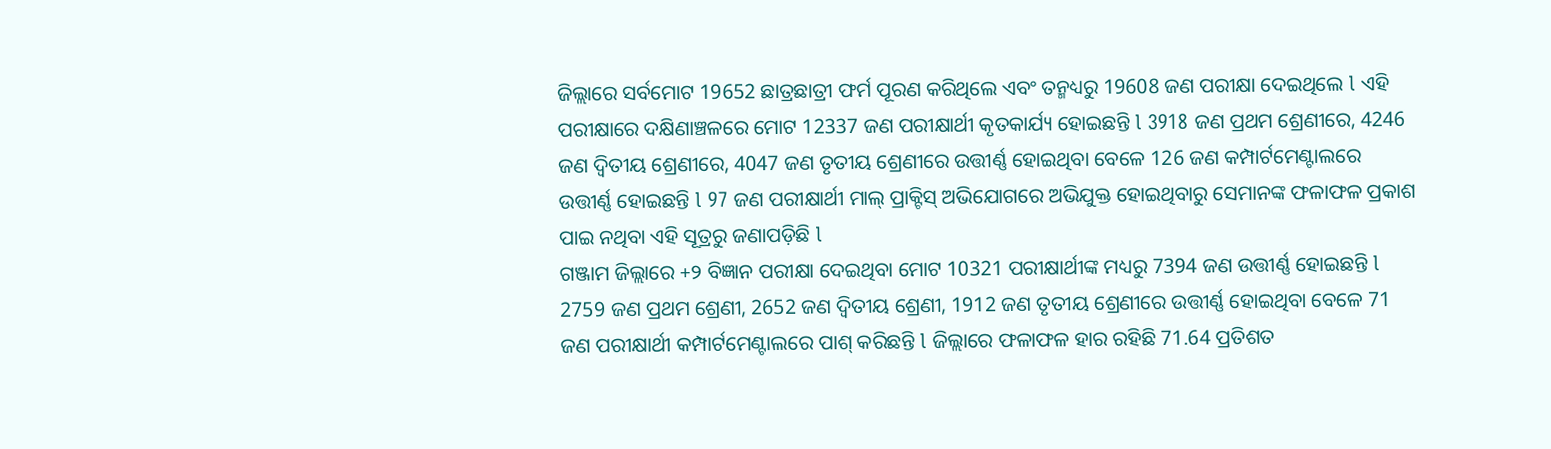ଜିଲ୍ଲାରେ ସର୍ବମୋଟ 19652 ଛାତ୍ରଛାତ୍ରୀ ଫର୍ମ ପୂରଣ କରିଥିଲେ ଏବଂ ତନ୍ମଧ୍ୟରୁ 19608 ଜଣ ପରୀକ୍ଷା ଦେଇଥିଲେ l ଏହି ପରୀକ୍ଷାରେ ଦକ୍ଷିଣାଞ୍ଚଳରେ ମୋଟ 12337 ଜଣ ପରୀକ୍ଷାର୍ଥୀ କୃତକାର୍ଯ୍ୟ ହୋଇଛନ୍ତି l 3918 ଜଣ ପ୍ରଥମ ଶ୍ରେଣୀରେ, 4246 ଜଣ ଦ୍ଵିତୀୟ ଶ୍ରେଣୀରେ, 4047 ଜଣ ତୃତୀୟ ଶ୍ରେଣୀରେ ଉତ୍ତୀର୍ଣ୍ଣ ହୋଇଥିବା ବେଳେ 126 ଜଣ କମ୍ପାର୍ଟମେଣ୍ଟାଲରେ ଉତ୍ତୀର୍ଣ୍ଣ ହୋଇଛନ୍ତି l 97 ଜଣ ପରୀକ୍ଷାର୍ଥୀ ମାଲ୍ ପ୍ରାକ୍ଟିସ୍ ଅଭିଯୋଗରେ ଅଭିଯୁକ୍ତ ହୋଇଥିବାରୁ ସେମାନଙ୍କ ଫଳାଫଳ ପ୍ରକାଶ ପାଇ ନଥିବା ଏହି ସୂତ୍ରରୁ ଜଣାପଡ଼ିଛି l
ଗଞ୍ଜାମ ଜିଲ୍ଲାରେ +୨ ବିଜ୍ଞାନ ପରୀକ୍ଷା ଦେଇଥିବା ମୋଟ 10321 ପରୀକ୍ଷାର୍ଥୀଙ୍କ ମଧ୍ୟରୁ 7394 ଜଣ ଉତ୍ତୀର୍ଣ୍ଣ ହୋଇଛନ୍ତି l 2759 ଜଣ ପ୍ରଥମ ଶ୍ରେଣୀ, 2652 ଜଣ ଦ୍ଵିତୀୟ ଶ୍ରେଣୀ, 1912 ଜଣ ତୃତୀୟ ଶ୍ରେଣୀରେ ଉତ୍ତୀର୍ଣ୍ଣ ହୋଇଥିବା ବେଳେ 71 ଜଣ ପରୀକ୍ଷାର୍ଥୀ କମ୍ପାର୍ଟମେଣ୍ଟାଲରେ ପାଶ୍ କରିଛନ୍ତି l ଜିଲ୍ଲାରେ ଫଳାଫଳ ହାର ରହିଛି 71.64 ପ୍ରତିଶତ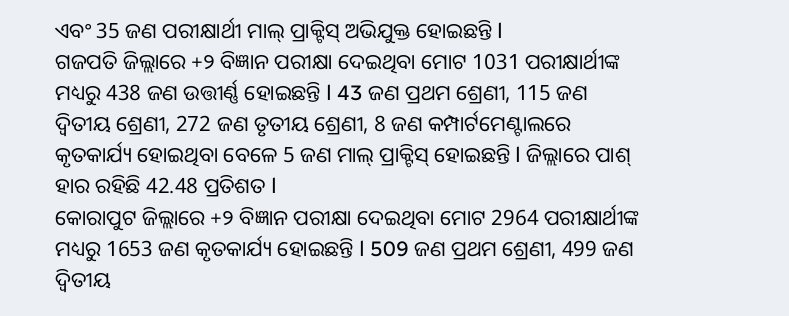ଏବଂ 35 ଜଣ ପରୀକ୍ଷାର୍ଥୀ ମାଲ୍ ପ୍ରାକ୍ଟିସ୍ ଅଭିଯୁକ୍ତ ହୋଇଛନ୍ତି l
ଗଜପତି ଜିଲ୍ଲାରେ +୨ ବିଜ୍ଞାନ ପରୀକ୍ଷା ଦେଇଥିବା ମୋଟ 1031 ପରୀକ୍ଷାର୍ଥୀଙ୍କ ମଧ୍ୟରୁ 438 ଜଣ ଉତ୍ତୀର୍ଣ୍ଣ ହୋଇଛନ୍ତି l 43 ଜଣ ପ୍ରଥମ ଶ୍ରେଣୀ, 115 ଜଣ ଦ୍ଵିତୀୟ ଶ୍ରେଣୀ, 272 ଜଣ ତୃତୀୟ ଶ୍ରେଣୀ, 8 ଜଣ କମ୍ପାର୍ଟମେଣ୍ଟାଲରେ କୃତକାର୍ଯ୍ୟ ହୋଇଥିବା ବେଳେ 5 ଜଣ ମାଲ୍ ପ୍ରାକ୍ଟିସ୍ ହୋଇଛନ୍ତି l ଜିଲ୍ଲାରେ ପାଶ୍ ହାର ରହିଛି 42.48 ପ୍ରତିଶତ l
କୋରାପୁଟ ଜିଲ୍ଲାରେ +୨ ବିଜ୍ଞାନ ପରୀକ୍ଷା ଦେଇଥିବା ମୋଟ 2964 ପରୀକ୍ଷାର୍ଥୀଙ୍କ ମଧ୍ୟରୁ 1653 ଜଣ କୃତକାର୍ଯ୍ୟ ହୋଇଛନ୍ତି l 509 ଜଣ ପ୍ରଥମ ଶ୍ରେଣୀ, 499 ଜଣ ଦ୍ଵିତୀୟ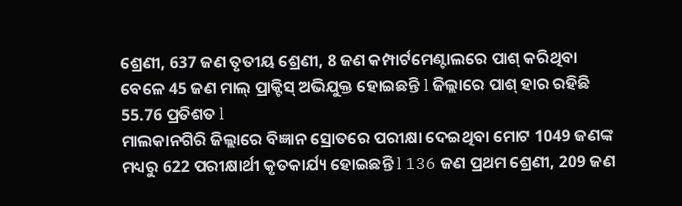ଶ୍ରେଣୀ, 637 ଜଣ ତୃତୀୟ ଶ୍ରେଣୀ, 8 ଜଣ କମ୍ପାର୍ଟମେଣ୍ଟାଲରେ ପାଶ୍ କରିଥିବା ବେଳେ 45 ଜଣ ମାଲ୍ ପ୍ରାକ୍ଟିସ୍ ଅଭିଯୁକ୍ତ ହୋଇଛନ୍ତି l ଜିଲ୍ଲାରେ ପାଶ୍ ହାର ରହିଛି 55.76 ପ୍ରତିଶତ l
ମାଲକାନଗିରି ଜିଲ୍ଲାରେ ବିଜ୍ଞାନ ସ୍ରୋତରେ ପରୀକ୍ଷା ଦେଇଥିବା ମୋଟ 1049 ଜଣଙ୍କ ମଧ୍ୟରୁ 622 ପରୀକ୍ଷାର୍ଥୀ କୃତକାର୍ଯ୍ୟ ହୋଇଛନ୍ତି l 136 ଜଣ ପ୍ରଥମ ଶ୍ରେଣୀ, 209 ଜଣ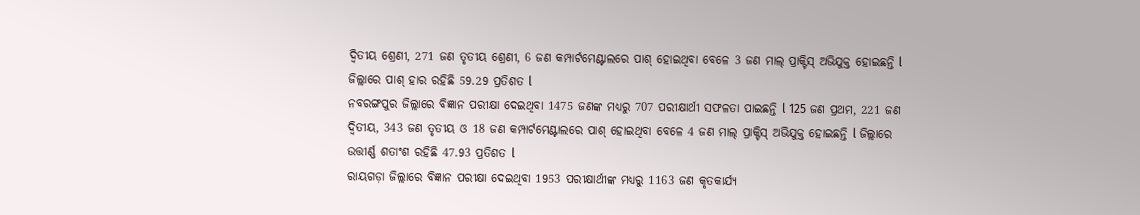ଦ୍ଵିତୀୟ ଶ୍ରେଣୀ, 271 ଜଣ ତୃତୀୟ ଶ୍ରେଣୀ, 6 ଜଣ କମ୍ପାର୍ଟମେଣ୍ଟାଲରେ ପାଶ୍ ହୋଇଥିବା ବେଳେ 3 ଜଣ ମାଲ୍ ପ୍ରାକ୍ଟିସ୍ ଅଭିଯୁକ୍ତ ହୋଇଛନ୍ତି l ଜିଲ୍ଲାରେ ପାଶ୍ ହାର ରହିଛି 59.29 ପ୍ରତିଶତ l
ନବରଙ୍ଗପୁର ଜିଲ୍ଲାରେ ବିଜ୍ଞାନ ପରୀକ୍ଷା ଦେଇଥିବା 1475 ଜଣଙ୍କ ମଧ୍ୟରୁ 707 ପରୀକ୍ଷାର୍ଥୀ ସଫଳତା ପାଇଛନ୍ତି l 125 ଜଣ ପ୍ରଥମ, 221 ଜଣ ଦ୍ଵିତୀୟ, 343 ଜଣ ତୃତୀୟ ଓ 18 ଜଣ କମ୍ପାର୍ଟମେଣ୍ଟାଲରେ ପାଶ୍ ହୋଇଥିବା ବେଳେ 4 ଜଣ ମାଲ୍ ପ୍ରାକ୍ଟିସ୍ ଅଭିଯୁକ୍ତ ହୋଇଛନ୍ତି l ଜିଲ୍ଲାରେ ଉତ୍ତୀର୍ଣ୍ଣ ଶତାଂଶ ରହିଛି 47.93 ପ୍ରତିଶତ l
ରାୟଗଡ଼ା ଜିଲ୍ଲାରେ ବିଜ୍ଞାନ ପରୀକ୍ଷା ଦେଇଥିବା 1953 ପରୀକ୍ଷାର୍ଥୀଙ୍କ ମଧ୍ୟରୁ 1163 ଜଣ କୃତକାର୍ଯ୍ୟ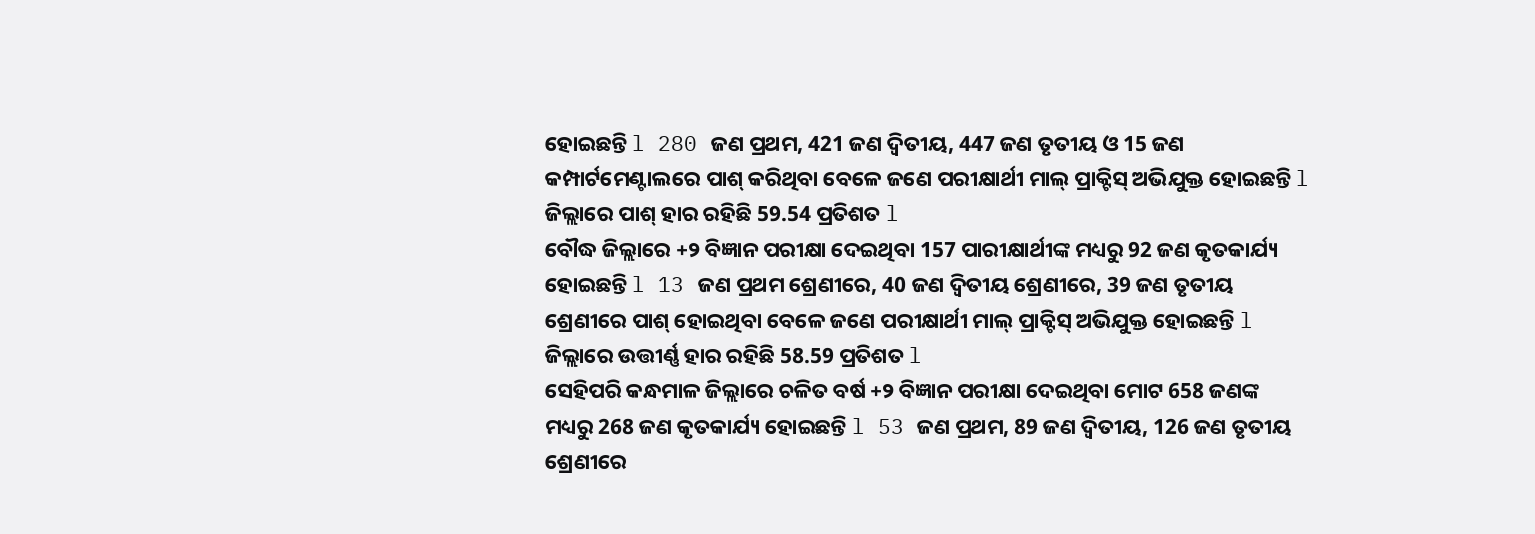ହୋଇଛନ୍ତି l 280 ଜଣ ପ୍ରଥମ, 421 ଜଣ ଦ୍ଵିତୀୟ, 447 ଜଣ ତୃତୀୟ ଓ 15 ଜଣ କମ୍ପାର୍ଟମେଣ୍ଟାଲରେ ପାଶ୍ କରିଥିବା ବେଳେ ଜଣେ ପରୀକ୍ଷାର୍ଥୀ ମାଲ୍ ପ୍ରାକ୍ଟିସ୍ ଅଭିଯୁକ୍ତ ହୋଇଛନ୍ତି l ଜିଲ୍ଲାରେ ପାଶ୍ ହାର ରହିଛି 59.54 ପ୍ରତିଶତ l
ବୌଦ୍ଧ ଜିଲ୍ଲାରେ +୨ ବିଜ୍ଞାନ ପରୀକ୍ଷା ଦେଇଥିବା 157 ପାରୀକ୍ଷାର୍ଥୀଙ୍କ ମଧ୍ୟରୁ 92 ଜଣ କୃତକାର୍ଯ୍ୟ ହୋଇଛନ୍ତି l 13 ଜଣ ପ୍ରଥମ ଶ୍ରେଣୀରେ, 40 ଜଣ ଦ୍ଵିତୀୟ ଶ୍ରେଣୀରେ, 39 ଜଣ ତୃତୀୟ ଶ୍ରେଣୀରେ ପାଶ୍ ହୋଇଥିବା ବେଳେ ଜଣେ ପରୀକ୍ଷାର୍ଥୀ ମାଲ୍ ପ୍ରାକ୍ଟିସ୍ ଅଭିଯୁକ୍ତ ହୋଇଛନ୍ତି l ଜିଲ୍ଲାରେ ଉତ୍ତୀର୍ଣ୍ଣ ହାର ରହିଛି 58.59 ପ୍ରତିଶତ l
ସେହିପରି କନ୍ଧମାଳ ଜିଲ୍ଲାରେ ଚଳିତ ବର୍ଷ +୨ ବିଜ୍ଞାନ ପରୀକ୍ଷା ଦେଇଥିବା ମୋଟ 658 ଜଣଙ୍କ ମଧ୍ୟରୁ 268 ଜଣ କୃତକାର୍ଯ୍ୟ ହୋଇଛନ୍ତି l 53 ଜଣ ପ୍ରଥମ, 89 ଜଣ ଦ୍ଵିତୀୟ, 126 ଜଣ ତୃତୀୟ ଶ୍ରେଣୀରେ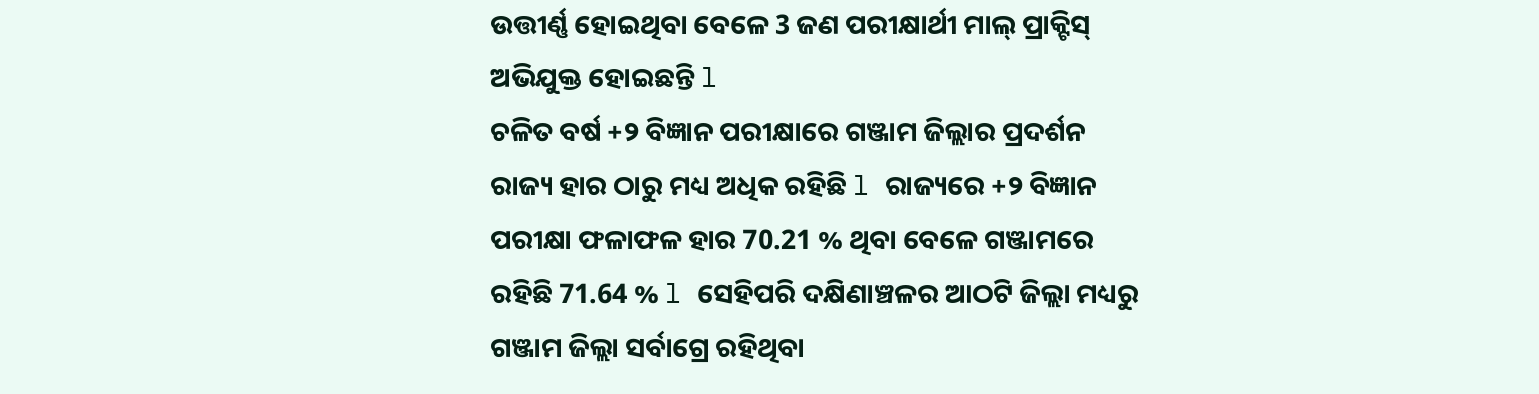ଉତ୍ତୀର୍ଣ୍ଣ ହୋଇଥିବା ବେଳେ 3 ଜଣ ପରୀକ୍ଷାର୍ଥୀ ମାଲ୍ ପ୍ରାକ୍ଟିସ୍ ଅଭିଯୁକ୍ତ ହୋଇଛନ୍ତି l
ଚଳିତ ବର୍ଷ +୨ ବିଜ୍ଞାନ ପରୀକ୍ଷାରେ ଗଞ୍ଜାମ ଜିଲ୍ଲାର ପ୍ରଦର୍ଶନ ରାଜ୍ୟ ହାର ଠାରୁ ମଧ୍ୟ ଅଧିକ ରହିଛି l ରାଜ୍ୟରେ +୨ ବିଜ୍ଞାନ ପରୀକ୍ଷା ଫଳାଫଳ ହାର 70.21 % ଥିବା ବେଳେ ଗଞ୍ଜାମରେ ରହିଛି 71.64 % l ସେହିପରି ଦକ୍ଷିଣାଞ୍ଚଳର ଆଠଟି ଜିଲ୍ଲା ମଧ୍ୟରୁ ଗଞ୍ଜାମ ଜିଲ୍ଲା ସର୍ବାଗ୍ରେ ରହିଥିବା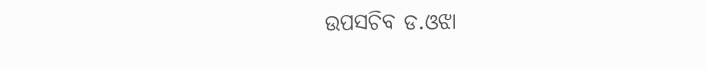ଉପସଚିବ ଡ.ଓଝା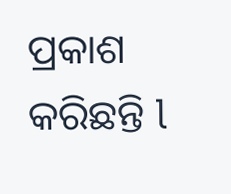ପ୍ରକାଶ କରିଛନ୍ତି l